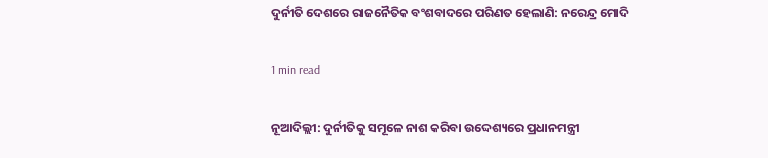ଦୁର୍ନୀତି ଦେଶରେ ରାଜନୈତିକ ବଂଶବାଦରେ ପରିଣତ ହେଲାଣି: ନରେନ୍ଦ୍ର ମୋଦି

1 min read

ନୂଆଦିଲ୍ଲୀ: ଦୁର୍ନୀତିକୁ ସମୂଳେ ନାଶ କରିବା ଉଦ୍ଦେଶ୍ୟରେ ପ୍ରଧାନମନ୍ତ୍ରୀ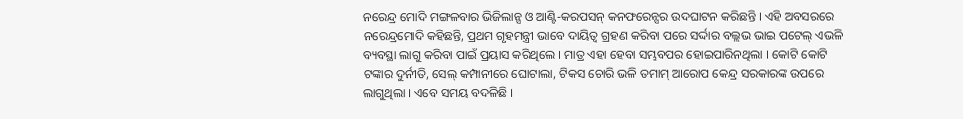ନରେନ୍ଦ୍ର ମୋଦି ମଙ୍ଗଳବାର ଭିଜିଲାନ୍ସ ଓ ଆଣ୍ଟି-କରପସନ୍ କନଫରେନ୍ସର ଉଦଘାଟନ କରିଛନ୍ତି । ଏହି ଅବସରରେ ନରେନ୍ଦ୍ରମୋଦି କହିଛନ୍ତି, ପ୍ରଥମ ଗୃହମନ୍ତ୍ରୀ ଭାବେ ଦାୟିତ୍ୱ ଗ୍ରହଣ କରିବା ପରେ ସର୍ଦ୍ଦାର ବଲ୍ଲଭ ଭାଇ ପଟେଲ୍ ଏଭଳି ବ୍ୟବସ୍ଥା ଲାଗୁ କରିବା ପାଇଁ ପ୍ରୟାସ କରିଥିଲେ । ମାତ୍ର ଏହା ହେବା ସମ୍ଭବପର ହୋଇପାରିନଥିଲା । କୋଟି କୋଟି ଟଙ୍କାର ଦୁର୍ନୀତି, ସେଲ୍ କମ୍ପାନୀରେ ଘୋଟାଲା, ଟିକସ ଚୋରି ଭଳି ତମାମ୍ ଆରୋପ କେନ୍ଦ୍ର ସରକାରଙ୍କ ଉପରେ ଲାଗୁଥିଲା । ଏବେ ସମୟ ବଦଳିଛି ।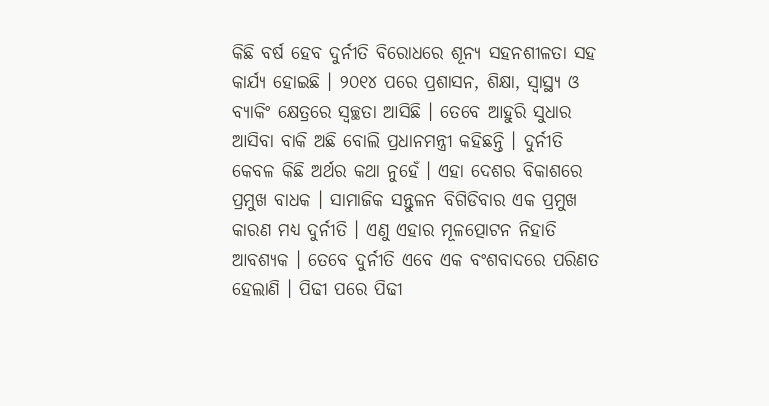କିଛି ବର୍ଷ ହେବ ଦୁର୍ନୀତି ବିରୋଧରେ ଶୂନ୍ୟ ସହନଶୀଳତା ସହ କାର୍ଯ୍ୟ ହୋଇଛି । ୨୦୧୪ ପରେ ପ୍ରଶାସନ, ଶିକ୍ଷା, ସ୍ୱାସ୍ଥ୍ୟ ଓ ବ୍ୟାକିଂ କ୍ଷେତ୍ରରେ ସ୍ୱଚ୍ଛତା ଆସିଛି । ତେବେ ଆହୁରି ସୁଧାର ଆସିବା ବାକି ଅଛି ବୋଲି ପ୍ରଧାନମନ୍ତ୍ରୀ କହିଛନ୍ତି । ଦୁର୍ନୀତି କେବଳ କିଛି ଅର୍ଥର କଥା ନୁହେଁ । ଏହା ଦେଶର ବିକାଶରେ ପ୍ରମୁଖ ବାଧକ । ସାମାଜିକ ସନ୍ତୁଳନ ବିଗିଡିବାର ଏକ ପ୍ରମୁଖ କାରଣ ମଧ୍ୟ ଦୁର୍ନୀତି । ଏଣୁ ଏହାର ମୂଳତ୍ପୋଟନ ନିହାତି ଆବଶ୍ୟକ । ତେବେ ଦୁର୍ନୀତି ଏବେ ଏକ ବଂଶବାଦରେ ପରିଣତ ହେଲାଣି । ପିଢୀ ପରେ ପିଢୀ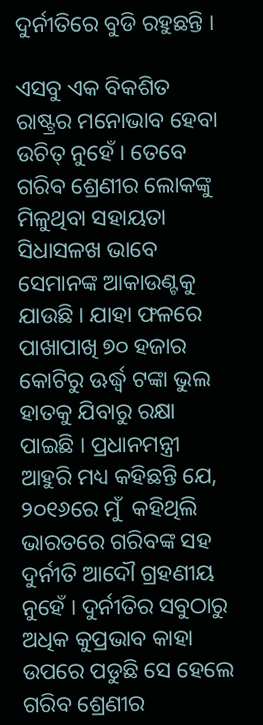ଦୁର୍ନୀତିରେ ବୁଡି ରହୁଛନ୍ତି ।

ଏସବୁ ଏକ ବିକଶିତ ରାଷ୍ଟ୍ରର ମନୋଭାବ ହେବା ଉଚିତ୍ ନୁହେଁ । ତେବେ ଗରିବ ଶ୍ରେଣୀର ଲୋକଙ୍କୁ ମିଳୁଥିବା ସହାୟତା ସିଧାସଳଖ ଭାବେ ସେମାନଙ୍କ ଆକାଉଣ୍ଟକୁ ଯାଉଛି । ଯାହା ଫଳରେ ପାଖାପାଖି ୭୦ ହଜାର କୋଟିରୁ ଊର୍ଦ୍ଧ୍ୱ ଟଙ୍କା ଭୁଲ ହାତକୁ ଯିବାରୁ ରକ୍ଷା ପାଇଛି । ପ୍ରଧାନମନ୍ତ୍ରୀ ଆହୁରି ମଧ୍ୟ କହିଛନ୍ତି ଯେ, ୨୦୧୬ରେ ମୁଁ  କହିଥିଲି ଭାରତରେ ଗରିବଙ୍କ ସହ ଦୁର୍ନୀତି ଆଦୌ ଗ୍ରହଣୀୟ ନୁହେଁ । ଦୁର୍ନୀତିର ସବୁଠାରୁ ଅଧିକ କୁପ୍ରଭାବ କାହା ଉପରେ ପଡୁଛି ସେ ହେଲେ ଗରିବ ଶ୍ରେଣୀର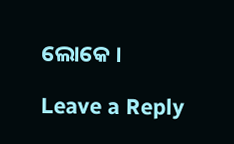ଲୋକେ ।

Leave a Reply